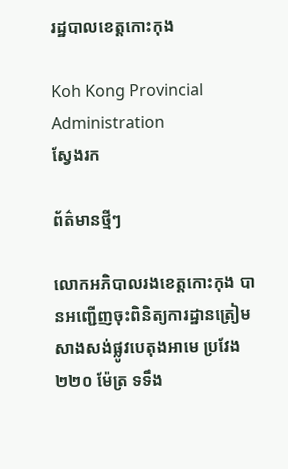រដ្ឋបាលខេត្តកោះកុង

Koh Kong Provincial Administration
ស្វែងរក

ព័ត៌មានថ្មីៗ

លោកអភិបាលរងខេត្តកោះកុង បានអញ្ជើញចុះពិនិត្យការដ្ឋានត្រៀមសាងសង់ផ្លូវបេតុងអាមេ ប្រវែង ២២០ ម៉ែត្រ ទទឹង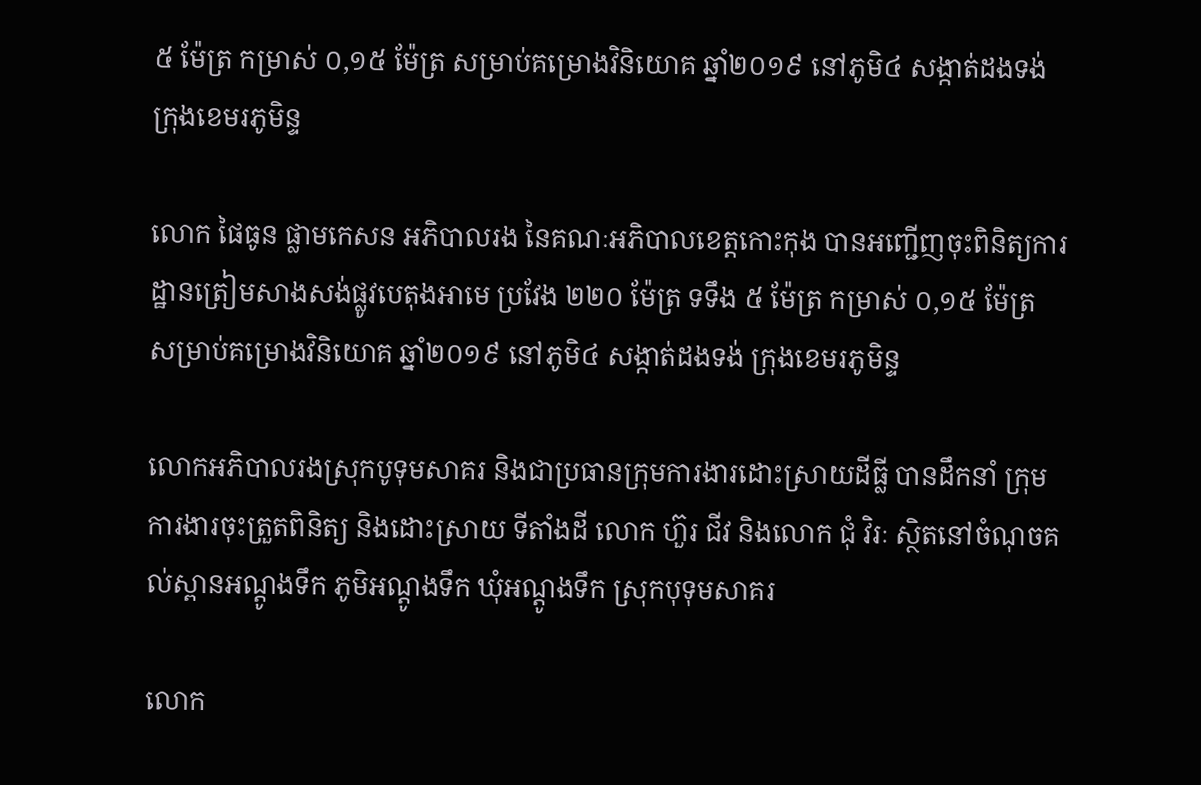៥ ម៉ែត្រ កម្រាស់ ០,១៥ ម៉ែត្រ សម្រាប់គម្រោងវិនិយោគ ឆ្នាំ២០១៩ នៅភូមិ៤ សង្កាត់ដងទង់ ក្រុងខេមរភូមិន្ទ

លោក ផៃធូន ផ្លាមកេសន អភិបាលរង នៃគណៈអភិបាលខេត្តកោះកុង បានអញ្ជើញចុះពិនិត្យការដ្ឋានត្រៀមសាងសង់ផ្លូវបេតុងអាមេ ប្រវែង ២២០ ម៉ែត្រ ទទឹង ៥ ម៉ែត្រ កម្រាស់ ០,១៥ ម៉ែត្រ សម្រាប់គម្រោងវិនិយោគ ឆ្នាំ២០១៩ នៅភូមិ៤ សង្កាត់ដងទង់ ក្រុងខេមរភូមិន្ទ

លោកអភិបាលរងស្រុកបូទុមសាគរ និងជាប្រធានក្រុមការងារដោះស្រាយដីធ្លី បានដឹកនាំ ក្រុមការងារចុះត្រួតពិនិត្យ និងដោះស្រាយ ទីតាំងដី លោក ហ៊ួរ ជីវ និងលោក ជុំ វិរៈ ស្ថិតនៅចំណុចគល់ស្ពានអណ្ដូងទឹក ភូមិអណ្ដូងទឹក ឃុំអណ្ដូងទឹក ស្រុកបុទុមសាគរ

លោក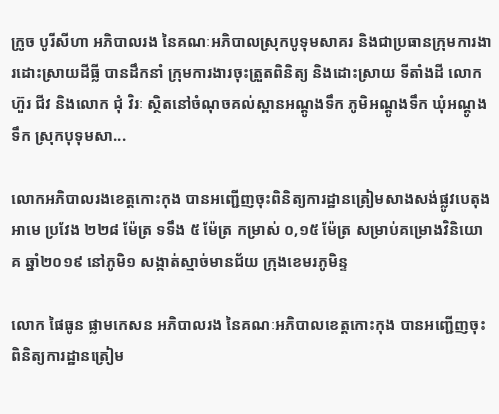ក្រូច បូរីសីហា អភិបាលរង នៃគណៈអភិបាលស្រុកបូទុមសាគរ និងជាប្រធានក្រុមការងារដោះស្រាយដីធ្លី បានដឹកនាំ ក្រុមការងារចុះត្រួតពិនិត្យ និងដោះស្រាយ ទីតាំងដី លោក ហ៊ួរ ជីវ និងលោក ជុំ វិរៈ ស្ថិតនៅចំណុចគល់ស្ពានអណ្ដូងទឹក ភូមិអណ្ដូងទឹក ឃុំអណ្ដូងទឹក ស្រុកបុទុមសា...

លោកអភិបាលរងខេត្តកោះកុង បានអញ្ជើញចុះពិនិត្យការដ្ឋានត្រៀមសាងសង់ផ្លូវបេតុងអាមេ ប្រវែង ២២៨ ម៉ែត្រ ទទឹង ៥ ម៉ែត្រ កម្រាស់ ០,១៥ ម៉ែត្រ សម្រាប់គម្រោងវិនិយោគ ឆ្នាំ២០១៩ នៅភូមិ១ សង្កាត់ស្មាច់មានជ័យ ក្រុងខេមរភូមិន្ទ

លោក ផៃធូន ផ្លាមកេសន អភិបាលរង នៃគណៈអភិបាលខេត្តកោះកុង បានអញ្ជើញចុះពិនិត្យការដ្ឋានត្រៀម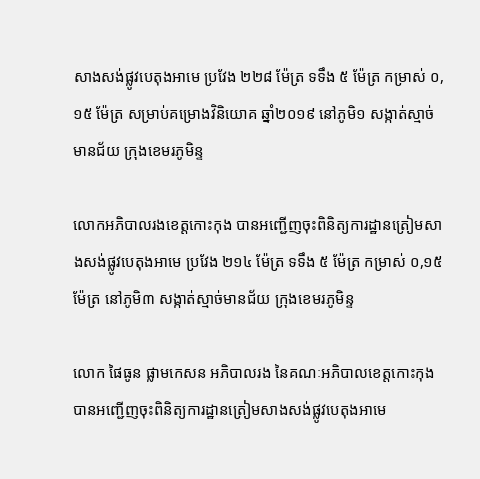សាងសង់ផ្លូវបេតុងអាមេ ប្រវែង ២២៨ ម៉ែត្រ ទទឹង ៥ ម៉ែត្រ កម្រាស់ ០,១៥ ម៉ែត្រ សម្រាប់គម្រោងវិនិយោគ ឆ្នាំ២០១៩ នៅភូមិ១ សង្កាត់ស្មាច់មានជ័យ ក្រុងខេមរភូមិន្ទ

លោកអភិបាលរងខេត្តកោះកុង បានអញ្ជើញចុះពិនិត្យការដ្ឋានត្រៀមសាងសង់ផ្លូវបេតុងអាមេ ប្រវែង ២១៤ ម៉ែត្រ ទទឹង ៥ ម៉ែត្រ កម្រាស់ ០,១៥ ម៉ែត្រ នៅភូមិ៣ សង្កាត់ស្មាច់មានជ័យ ក្រុងខេមរភូមិន្ទ

លោក ផៃធូន ផ្លាមកេសន អភិបាលរង នៃគណៈអភិបាលខេត្តកោះកុង បានអញ្ជើញចុះពិនិត្យការដ្ឋានត្រៀមសាងសង់ផ្លូវបេតុងអាមេ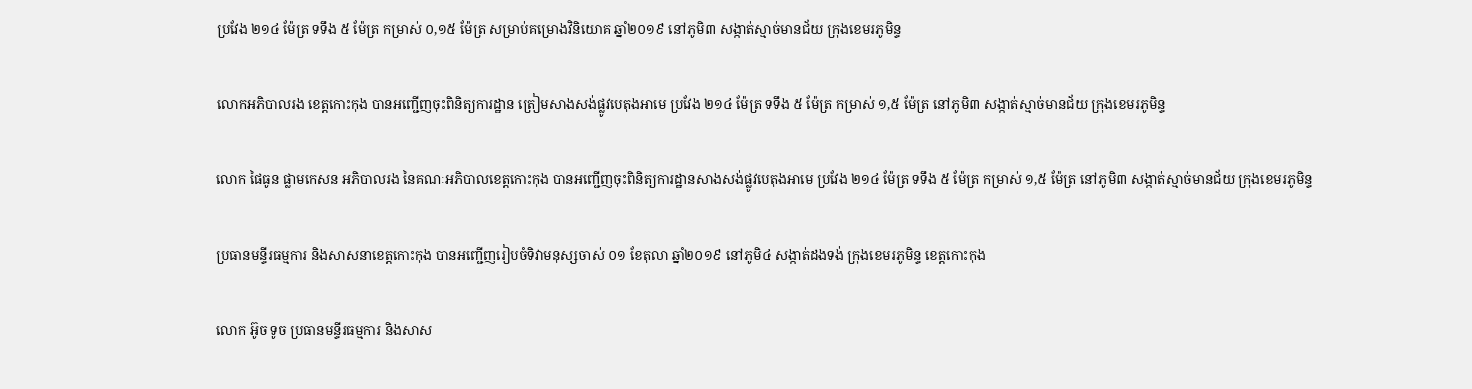ប្រវែង ២១៤ ម៉ែត្រ ទទឹង ៥ ម៉ែត្រ កម្រាស់ ០,១៥ ម៉ែត្រ សម្រាប់គម្រោងវិនិយោគ ឆ្នាំ២០១៩ នៅភូមិ៣ សង្កាត់ស្មាច់មានជ័យ ក្រុងខេមរភូមិន្ទ

លោកអភិបាលរង ខេត្តកោះកុង បានអញ្ជើញចុះពិនិត្យការដ្ឋាន ត្រៀមសាងសង់ផ្លូវបេតុងអាមេ ប្រវែង ២១៤ ម៉ែត្រ ទទឹង ៥ ម៉ែត្រ កម្រាស់ ១,៥ ម៉ែត្រ នៅភូមិ៣ សង្កាត់ស្មាច់មានជ័យ ក្រុងខេមរភូមិន្ទ

លោក ផៃធូន ផ្លាមកេសន អភិបាលរង នៃគណៈអភិបាលខេត្តកោះកុង បានអញ្ជើញចុះពិនិត្យការដ្ឋានសាងសង់ផ្លូវបេតុងអាមេ ប្រវែង ២១៤ ម៉ែត្រ ទទឹង ៥ ម៉ែត្រ កម្រាស់ ១,៥ ម៉ែត្រ នៅភូមិ៣ សង្កាត់ស្មាច់មានជ័យ ក្រុងខេមរភូមិន្ទ

ប្រធានមន្ទីរធម្មការ និងសាសនាខេត្តកោះកុង បានអញ្ជើញរៀបចំទិវាមនុស្សចាស់ ០១ ខែតុលា ឆ្នាំ២០១៩ នៅភូមិ៤ សង្កាត់ដងទង់ ក្រុងខេមរភូមិន្ទ ខេត្តកោះកុង

លោក អ៊ូច ទូច ប្រធានមន្ទីរធម្មការ និងសាស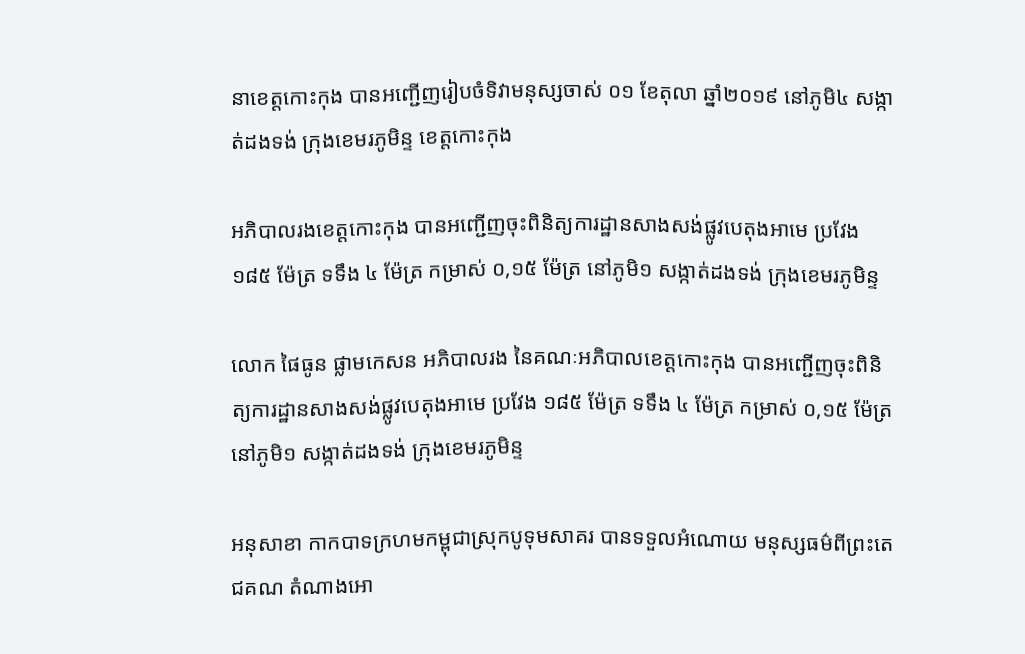នាខេត្តកោះកុង បានអញ្ជើញរៀបចំទិវាមនុស្សចាស់ ០១ ខែតុលា ឆ្នាំ២០១៩ នៅភូមិ៤ សង្កាត់ដងទង់ ក្រុងខេមរភូមិន្ទ ខេត្តកោះកុង

អភិបាលរងខេត្តកោះកុង បានអញ្ជើញចុះពិនិត្យការដ្ឋានសាងសង់ផ្លូវបេតុងអាមេ ប្រវែង ១៨៥ ម៉ែត្រ ទទឹង ៤ ម៉ែត្រ កម្រាស់ ០,១៥ ម៉ែត្រ នៅភូមិ១ សង្កាត់ដងទង់ ក្រុងខេមរភូមិន្ទ

លោក ផៃធូន ផ្លាមកេសន អភិបាលរង នៃគណៈអភិបាលខេត្តកោះកុង បានអញ្ជើញចុះពិនិត្យការដ្ឋានសាងសង់ផ្លូវបេតុងអាមេ ប្រវែង ១៨៥ ម៉ែត្រ ទទឹង ៤ ម៉ែត្រ កម្រាស់ ០,១៥ ម៉ែត្រ នៅភូមិ១ សង្កាត់ដងទង់ ក្រុងខេមរភូមិន្ទ

អនុសាខា កាកបាទក្រហមកម្ពុជាស្រុកបូទុមសាគរ បានទទួលអំណោយ មនុស្សធម៌ពីព្រះតេជគណ តំណាងអោ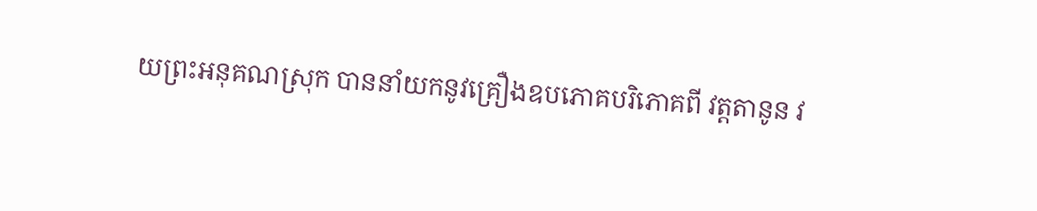យព្រះអនុគណស្រុក បាននាំយកនូវគ្រឿងឧបភោគបរិភោគពី វត្តតានូន វ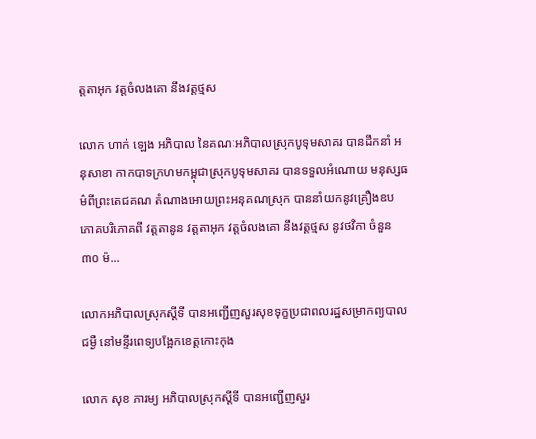ត្តតាអុក វត្តចំលងគោ នឹងវត្តថ្មស

លោក ហាក់ ឡេង អភិបាល នៃគណៈអភិបាលស្រុកបូទុមសាគរ បានដឹកនាំ អនុសាខា កាកបាទក្រហមកម្ពុជាស្រុកបូទុមសាគរ បានទទួលអំណោយ មនុស្សធម៌ពីព្រះតេជគណ តំណាងអោយព្រះអនុគណស្រុក បាននាំយកនូវគ្រឿងឧបភោគបរិភោគពី វត្តតានូន វត្តតាអុក វត្តចំលងគោ នឹងវត្តថ្មស នូវថវិកា ចំនួន ៣០ ម៉...

លោកអភិបាលស្រុកស្តីទី បានអញ្ជើញសួរសុខទុក្ខប្រជាពលរដ្ឋសម្រាកព្យបាលជម្ងឺ នៅមន្ទីរពេទ្យបង្អែកខេត្តកោះកុង

លោក សុខ ភារម្យ អភិបាលស្រុកស្តីទី បានអញ្ជើញសួរ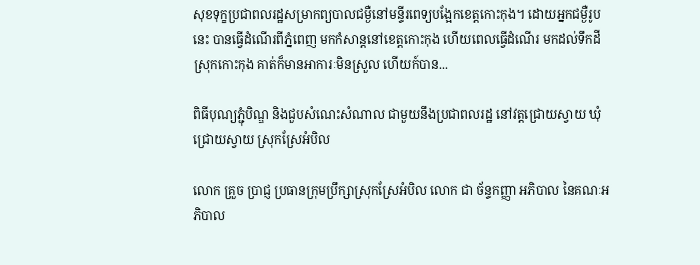សុខទុក្ខប្រជាពលរដ្ឋសម្រាកព្យបាលជម្ងឺនៅមន្ទីរពេទ្យបង្អែកខេត្តកោះកុង។ ដោយអ្នកជម្ងឺរូបនេះ បានធ្វើដំណើរពីភ្នំពេញ មកកំសាន្តនៅខេត្តកោះកុង ហើយពេលធ្វើដំណើរ មកដល់ទឹកដីស្រុកកោះកុង គាត់ក៏មានអាការៈមិនស្រួល ហើយក៍បាន...

ពិធីបុណ្យភ្ជុំបិណ្ឌ និងជួបសំណេះសំណាល ជាមួយនឹងប្រជាពលរដ្ឋ នៅវត្តជ្រោយស្វាយ ឃុំជ្រោយស្វាយ ស្រុកស្រែអំបិល

លោក គ្រួច ប្រាជ្ញ ប្រធានក្រុមប្រឹក្សាស្រុកស្រែអំបិល លោក ជា ច័ន្ទកញ្ញា អភិបាល នៃគណៈអភិបាល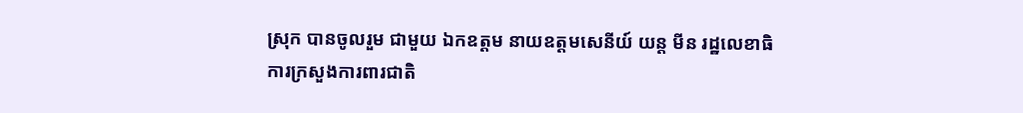ស្រុក បានចូលរួម ជាមួយ ឯកឧត្តម នាយឧត្តមសេនីយ៍ យន្ត មីន រដ្ឋលេខាធិការក្រសួងការពារជាតិ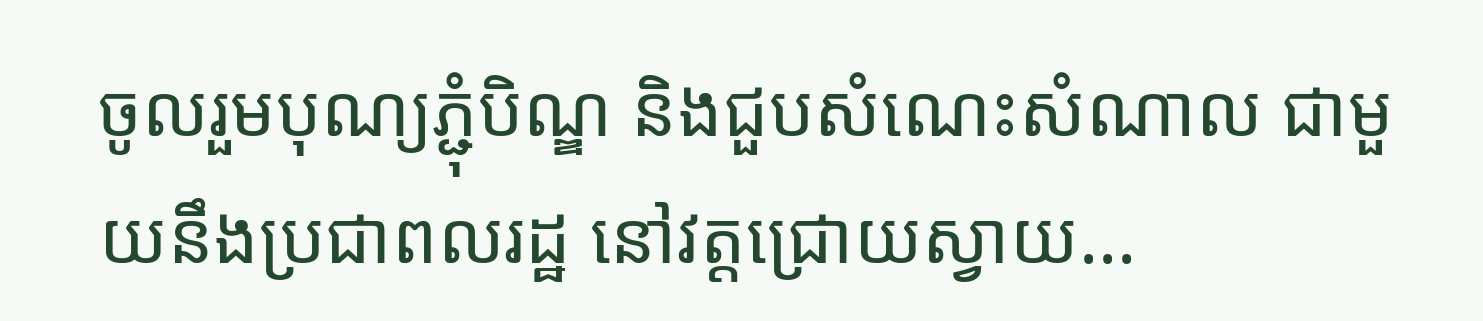ចូលរួមបុណ្យភ្ជុំបិណ្ឌ និងជួបសំណេះសំណាល ជាមួយនឹងប្រជាពលរដ្ឋ នៅវត្តជ្រោយស្វាយ...